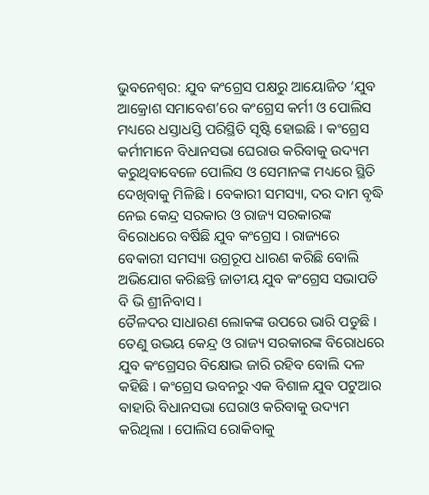ଭୁବନେଶ୍ବର: ଯୁବ କଂଗ୍ରେସ ପକ୍ଷରୁ ଆୟୋଜିତ ‘ଯୁବ ଆକ୍ରୋଶ ସମାବେଶ’ରେ କଂଗ୍ରେସ କର୍ମୀ ଓ ପୋଲିସ ମଧ୍ୟରେ ଧସ୍ତାଧସ୍ତି ପରିସ୍ଥିତି ସୃଷ୍ଟି ହୋଇଛି । କଂଗ୍ରେସ କର୍ମୀମାନେ ବିଧାନସଭା ଘେରାଉ କରିବାକୁ ଉଦ୍ୟମ କରୁଥିବାବେଳେ ପୋଲିସ ଓ ସେମାନଙ୍କ ମଧ୍ୟରେ ସ୍ଥିତି ଦେଖିବାକୁ ମିଳିଛି । ବେକାରୀ ସମସ୍ୟା, ଦର ଦାମ ବୃଦ୍ଧି ନେଇ କେନ୍ଦ୍ର ସରକାର ଓ ରାଜ୍ୟ ସରକାରଙ୍କ ବିରୋଧରେ ବର୍ଷିଛି ଯୁବ କଂଗ୍ରେସ । ରାଜ୍ୟରେ ବେକାରୀ ସମସ୍ୟା ଉଗ୍ରରୂପ ଧାରଣ କରିଛି ବୋଲି ଅଭିଯୋଗ କରିଛନ୍ତି ଜାତୀୟ ଯୁବ କଂଗ୍ରେସ ସଭାପତି ବି ଭି ଶ୍ରୀନିବାସ ।
ତୈଳଦର ସାଧାରଣ ଲୋକଙ୍କ ଉପରେ ଭାରି ପଡୁଛି । ତେଣୁ ଉଭୟ କେନ୍ଦ୍ର ଓ ରାଜ୍ୟ ସରକାରଙ୍କ ବିରୋଧରେ ଯୁବ କଂଗ୍ରେସର ବିକ୍ଷୋଭ ଜାରି ରହିବ ବୋଲି ଦଳ କହିଛି । କଂଗ୍ରେସ ଭବନରୁ ଏକ ବିଶାଳ ଯୁବ ପଟୁଆର ବାହାରି ବିଧାନସଭା ଘେରାଓ କରିବାକୁ ଉଦ୍ୟମ କରିଥିଲା । ପୋଲିସ ରୋକିବାକୁ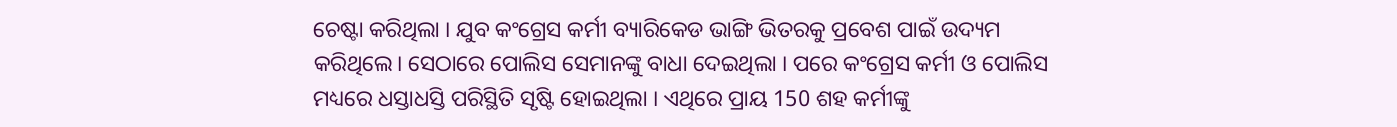ଚେଷ୍ଟା କରିଥିଲା । ଯୁବ କଂଗ୍ରେସ କର୍ମୀ ବ୍ୟାରିକେଡ ଭାଙ୍ଗି ଭିତରକୁ ପ୍ରବେଶ ପାଇଁ ଉଦ୍ୟମ କରିଥିଲେ। ସେଠାରେ ପୋଲିସ ସେମାନଙ୍କୁ ବାଧା ଦେଇଥିଲା । ପରେ କଂଗ୍ରେସ କର୍ମୀ ଓ ପୋଲିସ ମଧ୍ୟରେ ଧସ୍ତାଧସ୍ତି ପରିସ୍ଥିତି ସୃଷ୍ଟି ହୋଇଥିଲା । ଏଥିରେ ପ୍ରାୟ 150 ଶହ କର୍ମୀଙ୍କୁ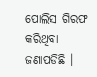ପୋଲିସ ଗିରଫ କରିଥିବା ଜଣାପଡିଛି ।